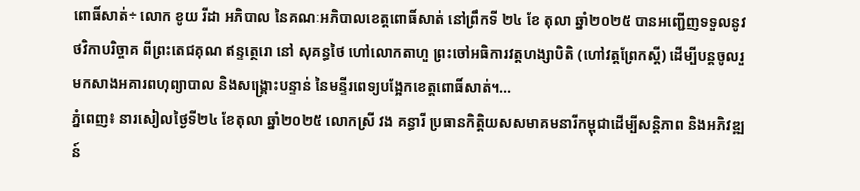ពោធិ៍សាត់÷ លោក ខូយ រីដា អភិបាល នៃគណៈអភិបាលខេត្តពោធិ៍សាត់ នៅព្រឹកទី ២៤ ខែ តុលា ឆ្នាំ២០២៥ បានអញ្ជើញទទួលនូវថវិកាបរិច្ចាគ ពីព្រះតេជគុណ ឥន្ទត្ថេរោ នៅ សុគន្ធថៃ ហៅលោកតាហួ ព្រះចៅអធិការវត្តហង្សាបិតិ (ហៅវត្តព្រែកស្តី) ដើម្បីបន្តចូលរួមកសាងអគារពហុព្យាបាល និងសង្គ្រោះបន្ទាន់ នៃមន្ទីរពេទ្យបង្អែកខេត្តពោធិ៍សាត់។...
ភ្នំពេញ៖ នារសៀលថ្ងៃទី២៤ ខែតុលា ឆ្នាំ២០២៥ លោកស្រី វង គន្ធារី ប្រធានកិត្តិយសសមាគមនារីកម្ពុជាដើម្បីសន្តិភាព និងអភិវឌ្ឍន៍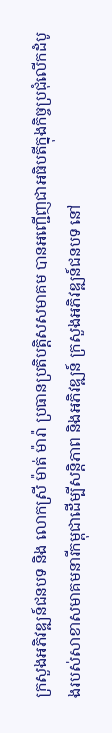ក្រសួងអភិវឌ្ឍន៍ជនបទ និង លោកស្រី ម៉ាត់ ម៉ារ៉ា ប្រធានប្រតិបត្តិសសមាគម បានអញ្ជើញជាអធិបតីក្នុងកិច្ចប្រជុំលើកដំបូងរបស់សាខាសមាគមនារីកម្ពុជាដើម្បីសន្តិភាព និងអភិវឌ្ឍន៍ ក្រសួងអភិវឌ្ឍន៍ជនបទ នៅ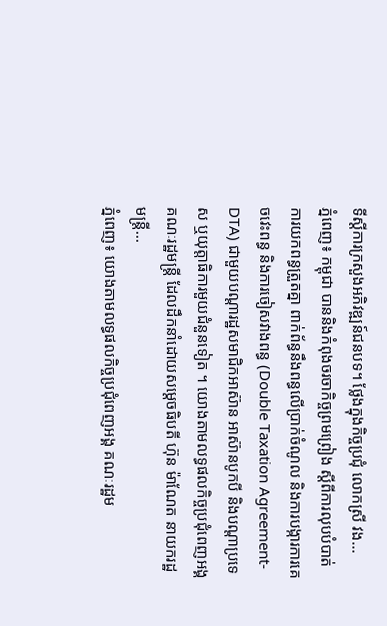ទីស្ដីការក្រសួងអភិវឌ្ឍន៍ជនបទ។ ថ្លែងក្នុងកិច្ចប្រជុំ លោកស្រី វង...
ភ្នំពេញ៖ កម្ពុជា បាននិងកំពុងចរចាកិច្ចព្រមព្រៀង ស្តីពីការលុបបំបាត់ការយកពន្ធត្រួតគ្នា ពាក់ព័ន្ធនឹងពន្ធលើប្រាក់ចំណូល និងការបង្ការការគេចវេះពន្ធ និងការចៀសវាងពន្ធ (Double Taxation Agreement- DTA) ជាមួយបណ្តារដ្ឋសមាជិកអាស៊ាន អាស៊ានបូកបី និងបណ្តាប្រទេស ឬយុត្តាធិការមួយជំនួនទៀត ។ យោងតាមលទ្ធផលកិច្ចប្រជុំពេញអង្គ គណៈរដ្ឋមន្ត្រី ដែលដឹកនាំដោយសម្តេចធិបតី ហ៊ុន ម៉ាណែត នាយករដ្ឋមន្ត្រី...
ភ្នំពេញ៖ យោងតាមលទ្ធផលកិច្ចប្រជុំពេញអង្គ គណៈរដ្ឋម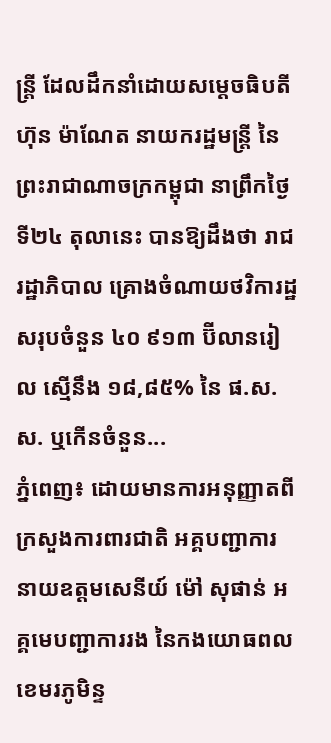ន្ត្រី ដែលដឹកនាំដោយសម្តេចធិបតី ហ៊ុន ម៉ាណែត នាយករដ្ឋមន្ត្រី នៃព្រះរាជាណាចក្រកម្ពុជា នាព្រឹកថ្ងៃទី២៤ តុលានេះ បានឱ្យដឹងថា រាជរដ្ឋាភិបាល គ្រោងចំណាយថវិការដ្ឋ សរុបចំនួន ៤០ ៩១៣ ប៊ីលានរៀល ស្មើនឹង ១៨,៨៥% នៃ ផ.ស.ស. ឬកើនចំនួន...
ភ្នំពេញ៖ ដោយមានការអនុញ្ញាតពីក្រសួងការពារជាតិ អគ្គបញ្ជាការ នាយឧត្តមសេនីយ៍ ម៉ៅ សុផាន់ អគ្គមេបញ្ជាការរង នៃកងយោធពលខេមរភូមិន្ទ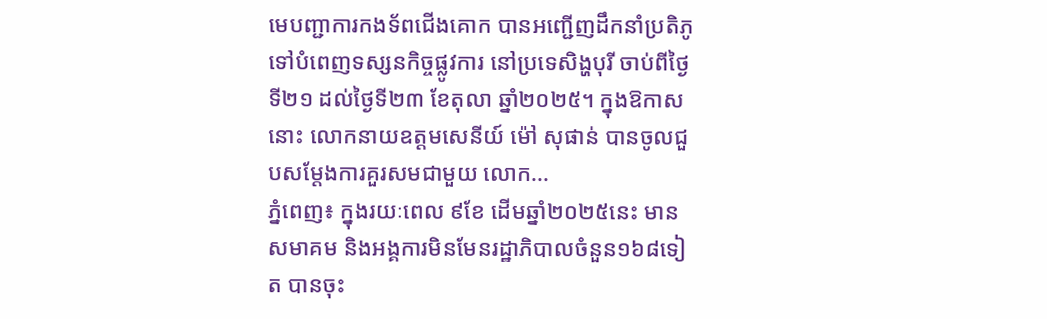មេបញ្ជាការកងទ័ពជើងគោក បានអញ្ជើញដឹកនាំប្រតិភូ ទៅបំពេញទស្សនកិច្ចផ្លូវការ នៅប្រទេសិង្ហបុរី ចាប់ពីថ្ងៃទី២១ ដល់ថ្ងៃទី២៣ ខែតុលា ឆ្នាំ២០២៥។ ក្នុងឱកាសនោះ លោកនាយឧត្តមសេនីយ៍ ម៉ៅ សុផាន់ បានចូលជួបសម្តែងការគួរសមជាមួយ លោក...
ភ្នំពេញ៖ ក្នុងរយៈពេល ៩ខែ ដើមឆ្នាំ២០២៥នេះ មានសមាគម និងអង្គការមិនមែនរដ្ឋាភិបាលចំនួន១៦៨ទៀត បានចុះ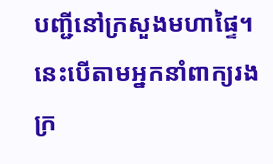បញ្ជីនៅក្រសួងមហាផ្ទៃ។ នេះបើតាមអ្នកនាំពាក្យរងក្រ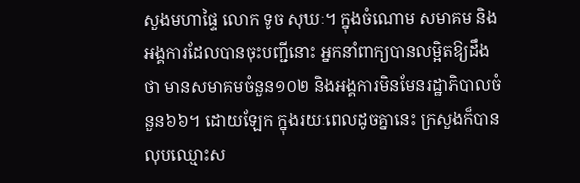សួងមហាផ្ទៃ លោក ទូច សុឃៈ។ ក្នុងចំណោម សមាគម និងអង្គការដែលបានចុះបញ្ជីនោះ អ្នកនាំពាក្យបានលម្អិតឱ្យដឹងថា មានសមាគមចំនួន១០២ និងអង្គការមិនមែនរដ្ឋាភិបាលចំនួន៦៦។ ដោយឡែក ក្នុងរយៈពេលដូចគ្នានេះ ក្រសួងក៏បានលុបឈ្មោះស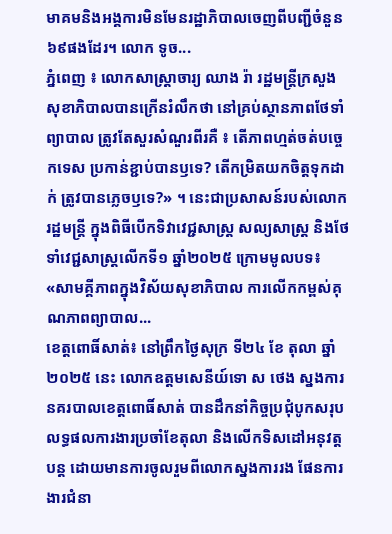មាគមនិងអង្គការមិនមែនរដ្ឋាភិបាលចេញពីបញ្ជីចំនួន៦៩ផងដែរ។ លោក ទូច...
ភ្នំពេញ ៖ លោកសាស្ដ្រាចារ្យ ឈាង រ៉ា រដ្ឋមន្រ្តីក្រសួងសុខាភិបាលបានក្រើនរំលឹកថា នៅគ្រប់ស្ថានភាពថែទាំព្យាបាល ត្រូវតែសួរសំណួរពីរគឺ ៖ តើភាពហ្មត់ចត់បច្ចេកទេស ប្រកាន់ខ្ជាប់បានឫទេ? តើកម្រិតយកចិត្តទុកដាក់ ត្រូវបានភ្លេចឫទេ?» ។ នេះជាប្រសាសន៍របស់លោករដ្ឋមន្រ្តី ក្នុងពិធីបើកទិវាវេជ្ជសាស្រ្ត សល្យសាស្រ្ត និងថែទាំវេជ្ជសាស្ត្រលើកទី១ ឆ្នាំ២០២៥ ក្រោមមូលបទ៖ «សាមគ្គីភាពក្នុងវិស័យសុខាភិបាល ការលើកកម្ពស់គុណភាពព្យាបាល...
ខេត្តពោធិ៍សាត់៖ នៅព្រឹកថ្ងៃសុក្រ ទី២៤ ខែ តុលា ឆ្នាំ ២០២៥ នេះ លោកឧត្តមសេនីយ៍ទោ ស ថេង ស្នងការនគរបាលខេត្តពោធិ៍សាត់ បានដឹកនាំកិច្ចប្រជុំបូកសរុបលទ្ធផលការងារប្រចាំខែតុលា និងលើកទិសដៅអនុវត្តបន្ត ដោយមានការចូលរួមពីលោកស្នងការរង ផែនការងារជំនា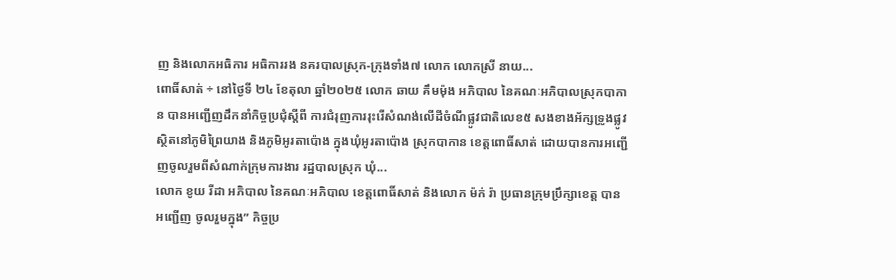ញ និងលោកអធិការ អធិការរង នគរបាលស្រុក-ក្រុងទាំង៧ លោក លោកស្រី នាយ...
ពោធិ៍សាត់ ÷ នៅថ្ងៃទី ២៤ ខែតុលា ឆ្នាំ២០២៥ លោក ឆាយ គឹមម៉ុង អភិបាល នៃគណៈអភិបាលស្រុកបាកាន បានអញ្ជើញដឹកនាំកិច្ចប្រជុំស្ដីពី ការជំរុញការរុះរើសំណង់លើដីចំណីផ្លូវជាតិលេខ៥ សងខាងអ័ក្សទ្រូងផ្លូវ ស្ថិតនៅភូមិព្រៃយាង និងភូមិអូរតាប៉ោង ក្នុងឃុំអូរតាប៉ោង ស្រុកបាកាន ខេត្តពោធិ៍សាត់ ដោយបានការអញ្ជើញចូលរួមពីសំណាក់ក្រុមការងារ រដ្ឋបាលស្រុក ឃុំ...
លោក ខូយ រីដា អភិបាល នៃគណៈអភិបាល ខេត្តពោធិ៍សាត់ និងលោក ម៉ក់ រ៉ា ប្រធានក្រុមប្រឹក្សាខេត្ដ បានអញ្ជើញ ចូលរួមក្នុង” កិច្ចប្រ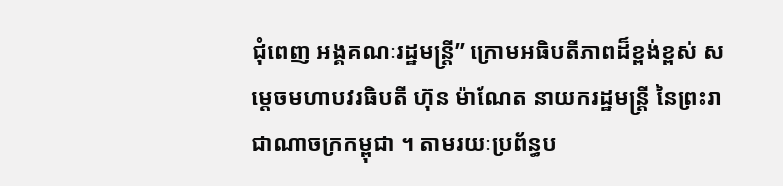ជុំពេញ អង្គគណៈរដ្ឋមន្ត្រី” ក្រោមអធិបតីភាពដ៏ខ្ពង់ខ្ពស់ សម្ដេចមហាបវរធិបតី ហ៊ុន ម៉ាណែត នាយករដ្ឋមន្រ្ដី នៃព្រះរាជាណាចក្រកម្ពុជា ។ តាមរយៈប្រព័ន្ធប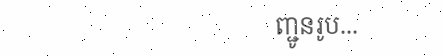ញ្ជូនរូប...